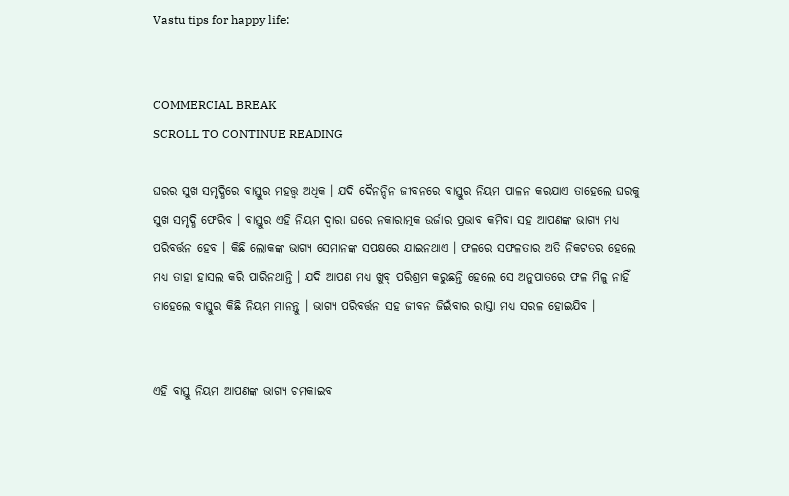Vastu tips for happy life:


COMMERCIAL BREAK
SCROLL TO CONTINUE READING

ଘରର ସୁଖ ସମୃଦ୍ଧିରେ ବାସ୍ତୁର ମହତ୍ତ୍ବ ଅଧିକ । ଯଦି ଦୈନନ୍ଦିନ ଜୀବନରେ ବାସ୍ତୁର ନିୟମ ପାଳନ କରଯାଏ ତାହେଲେ ଘରକୁ ସୁଖ ସମୃଦ୍ଧି ଫେରିବ । ବାସ୍ତୁର ଏହି ନିୟମ ଦ୍ବାରା ଘରେ ନକାରାତ୍ମକ ଉର୍ଜାର ପ୍ରଭାବ କମିବା ସହ ଆପଣଙ୍କ ଭାଗ୍ୟ ମଧ୍ୟ ପରିବର୍ତ୍ତନ ହେବ । କିଛି ଲୋକଙ୍କ ଭାଗ୍ୟ ସେମାନଙ୍କ ସପକ୍ଷରେ ଯାଇନଥାଏ । ଫଳରେ ସଫଳତାର ଅତି ନିକଟତର ହେଲେ ମଧ୍ୟ ତାହା ହାସଲ କରି ପାରିନଥାନ୍ତି । ଯଦି ଆପଣ ମଧ୍ୟ ଖୁବ୍ ପରିଶ୍ରମ କରୁଛନ୍ତି ହେଲେ ସେ ଅନୁପାତରେ ଫଳ ମିଳୁ ନାହିଁ ତାହେଲେ ବାସ୍ତୁର କିଛି ନିୟମ ମାନନ୍ତୁ । ଭାଗ୍ୟ ପରିବର୍ତ୍ତନ ସହ ଜୀବନ ଜିଇଁବାର ରାସ୍ତା ମଧ୍ୟ ସରଳ ହୋଇଯିବ ।


ଏହି ବାସ୍ତୁ ନିୟମ ଆପଣଙ୍କ ଭାଗ୍ୟ ଚମକାଇବ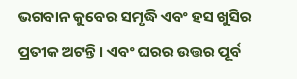ଭଗବାନ କୁବେର ସମୃଦ୍ଧି ଏବଂ ହସ ଖୁସିର ପ୍ରତୀକ ଅଟନ୍ତି । ଏବଂ ଘରର ଉତ୍ତର ପୂର୍ବ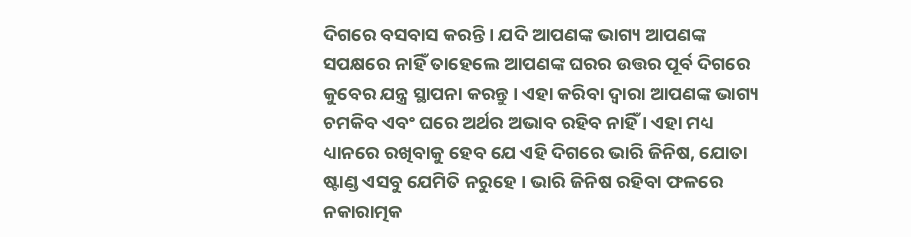ଦିଗରେ ବସବାସ କରନ୍ତି । ଯଦି ଆପଣଙ୍କ ଭାଗ୍ୟ ଆପଣଙ୍କ ସପକ୍ଷରେ ନାହିଁ ତାହେଲେ ଆପଣଙ୍କ ଘରର ଉତ୍ତର ପୂର୍ବ ଦିଗରେ କୁବେର ଯନ୍ତ୍ର ସ୍ଥାପନା କରନ୍ତୁ । ଏହା କରିବା ଦ୍ବାରା ଆପଣଙ୍କ ଭାଗ୍ୟ ଚମକିବ ଏବଂ ଘରେ ଅର୍ଥର ଅଭାବ ରହିବ ନାହିଁ । ଏହା ମଧ୍ୟ ଧ୍ୟାନରେ ରଖିବାକୁ ହେବ ଯେ ଏହି ଦିଗରେ ଭାରି ଜିନିଷ, ଯୋତା ଷ୍ଟାଣ୍ଡ ଏସବୁ ଯେମିତି ନରୁହେ । ଭାରି ଜିନିଷ ରହିବା ଫଳରେ ନକାରାତ୍ମକ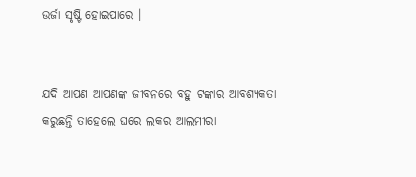ଉର୍ଜା ସୃଷ୍ଟି ହୋଇପାରେ ।


ଯଦି ଆପଣ ଆପଣଙ୍କ ଜୀବନରେ ବହୁ ଟଙ୍କାର ଆବଶ୍ୟକତା କରୁଛନ୍ତି ତାହେଲେ ଘରେ ଲକର ଆଲମୀରା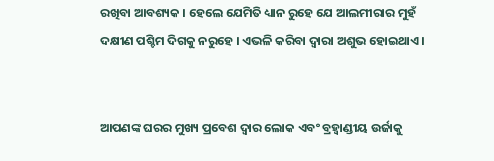ରଖିବା ଆବଶ୍ୟକ । ହେଲେ ଯେମିତି ଧ୍ୟାନ ରୁହେ ଯେ ଆଲମୀରାର ମୁହଁ ଦକ୍ଷୀଣ ପଶ୍ଚିମ ଦିଗକୁ ନରୁହେ । ଏଭଳି କରିବା ଦ୍ବାରା ଅଶୁଭ ହୋଇଥାଏ ।


ଆପଣଙ୍କ ଘରର ମୁଖ୍ୟ ପ୍ରବେଶ ଦ୍ବାର ଲୋକ ଏବଂ ବ୍ରହ୍ବାଣ୍ଡୀୟ ଉର୍ଜାକୁ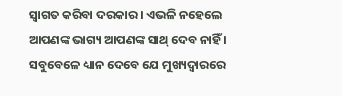ସ୍ବାଗତ କରିବା ଦରକାର । ଏଭଳି ନହେଲେ ଆପଣଙ୍କ ଭାଗ୍ୟ ଆପଣଙ୍କ ସାଥ୍ ଦେବ ନାହିଁ । ସବୁବେଳେ ଧ୍ୟାନ ଦେବେ ଯେ ମୁଖ୍ୟଦ୍ବାରରେ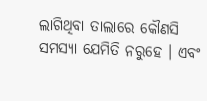ଲାଗିଥିବା ତାଲାରେ କୌଣସି ସମସ୍ୟା ଯେମିତି ନରୁହେ । ଏବଂ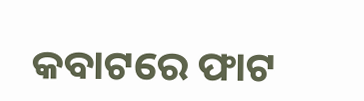କବାଟରେ ଫାଟ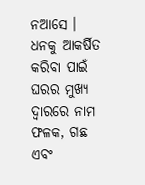ନଆସେ । ଧନକୁ ଆକର୍ଷିତ କରିବା ପାଇଁ ଘରର ମୁଖ୍ୟ ଦ୍ବାରରେ ନାମ ଫଳକ, ଗଛ ଏବଂ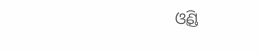ଓ୍ବିଣ୍ଡ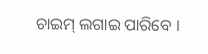ଚାଇମ୍ ଲଗାଇ ପାରିବେ ।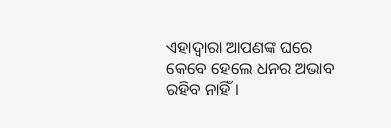ଏହାଦ୍ବାରା ଆପଣଙ୍କ ଘରେ କେବେ ହେଲେ ଧନର ଅଭାବ ରହିବ ନାହିଁ ।